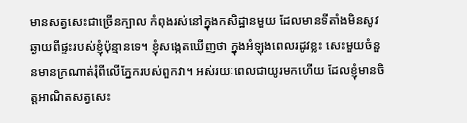មានសត្វសេះជាច្រើនក្បាល កំពុងរស់នៅក្នុងកសិដ្ឋានមួយ ដែលមានទីតាំងមិនសូវឆ្ងាយពីផ្ទះរបស់ខ្ញុំប៉ុន្មានទេ។ ខ្ញុំសង្កេតឃើញថា ក្នុងអំឡុងពេលរដូវខ្លះ សេះមួយចំនួនមានក្រណាត់រុំពីលើភ្នែករបស់ពួកវា។ អស់រយៈពេលជាយូរមកហើយ ដែលខ្ញុំមានចិត្តអាណិតសត្វសេះ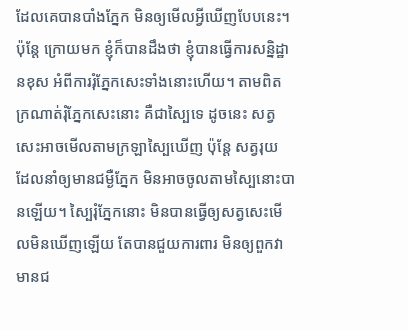ដែលគេបានបាំងភ្នែក មិនឲ្យមើលអ្វីឃើញបែបនេះ។ ប៉ុន្តែ ក្រោយមក ខ្ញុំក៏បានដឹងថា ខ្ញុំបានធ្វើការសន្និដ្ឋានខុស អំពីការរុំភ្នែកសេះទាំងនោះហើយ។ តាមពិត ក្រណាត់រុំភ្នែកសេះនោះ គឺជាស្បៃទេ ដូចនេះ សត្វសេះអាចមើលតាមក្រឡាស្បៃឃើញ ប៉ុន្តែ សត្វរុយ ដែលនាំឲ្យមានជម្ងឺភ្នែក មិនអាចចូលតាមស្បៃនោះបានឡើយ។ ស្បៃរុំភ្នែកនោះ មិនបានធ្វើឲ្យសត្វសេះមើលមិនឃើញឡើយ តែបានជួយការពារ មិនឲ្យពួកវាមានជ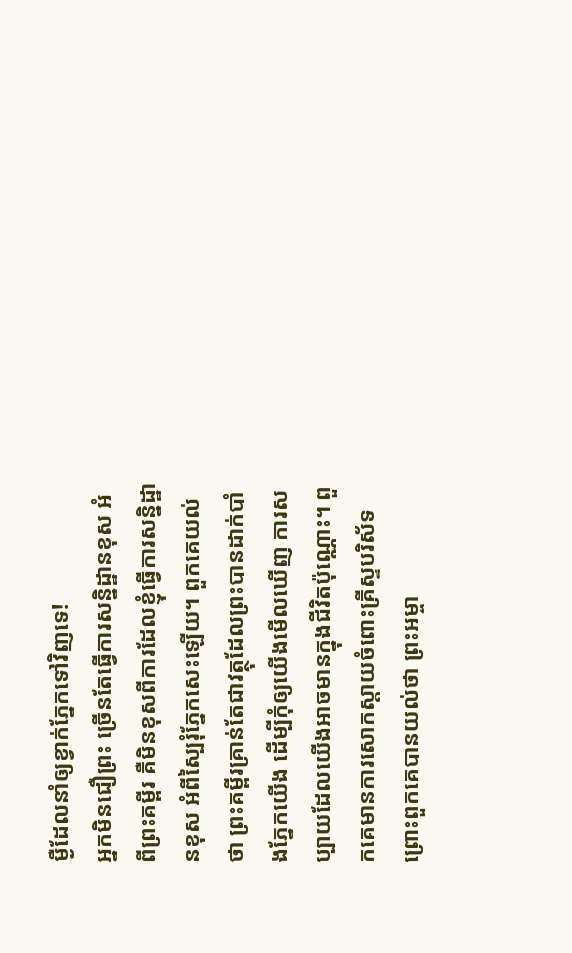ម្ងឺដែលនាំឲ្យខ្វាក់ភ្នែកទៅវិញទេ!
អ្នកមិនជឿព្រះ ច្រើនតែធ្វើការសន្និដ្ឋានខុស អំពីព្រះគម្ពីរ គឺមិនខុសពីការដែលខ្ញុំធ្វើការសន្និដ្ឋានខុស អំពីស្បៃរុំភ្នែកសេះឡើយ។ ពួកគេយល់ថា ព្រះគម្ពីរគ្រាន់តែជាវត្ថុដែលព្រះបានដាក់បាំងភ្នែកយើង ដើម្បីកុំឲ្យយើងមើលឃើញ ការសប្បាយដែលយើងអាចមានក្នុងជីវិតប៉ុណ្ណោះ។ ពួកគេមានការសោកស្តាយចំពោះគ្រីស្ទបរិស័ទ ព្រោះពួកគេបានយល់ថា ព្រះអម្ចា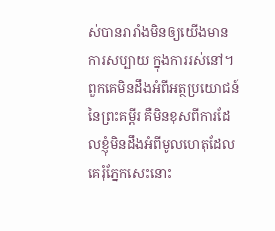ស់បានរារាំងមិនឲ្យយើងមានការសប្បាយ ក្នុងការរស់នៅ។ ពួកគេមិនដឹងអំពីអត្ថប្រយោជន៍នៃព្រះគម្ពីរ គឺមិនខុសពីការដែលខ្ញុំមិនដឹងអំពីមូលហេតុដែលគេរុំភ្នែកសេះនោះ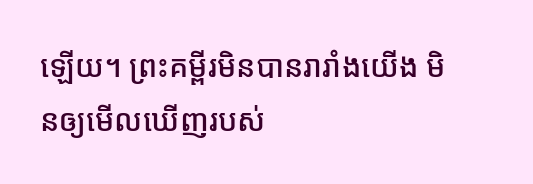ឡើយ។ ព្រះគម្ពីរមិនបានរារាំងយើង មិនឲ្យមើលឃើញរបស់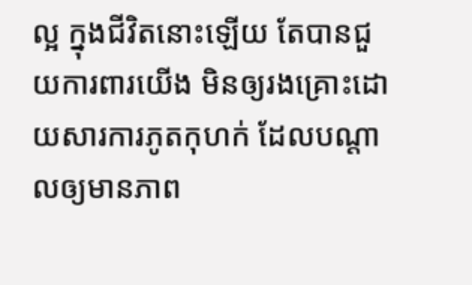ល្អ ក្នុងជីវិតនោះឡើយ តែបានជួយការពារយើង មិនឲ្យរងគ្រោះដោយសារការភូតកុហក់ ដែលបណ្តាលឲ្យមានភាព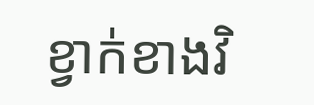ខ្វាក់ខាងវិ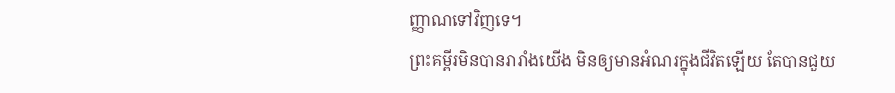ញ្ញាណទៅវិញទេ។
ព្រះគម្ពីរមិនបានរារាំងយើង មិនឲ្យមានអំណរក្នុងជីវិតឡើយ តែបានជួយ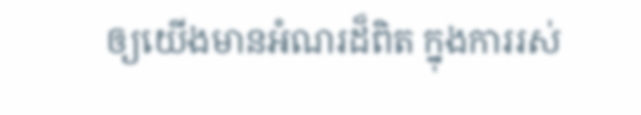ឲ្យយើងមានអំណរដ៏ពិត ក្នុងការរស់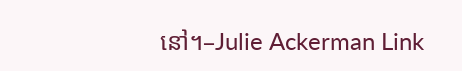នៅ។–Julie Ackerman Link